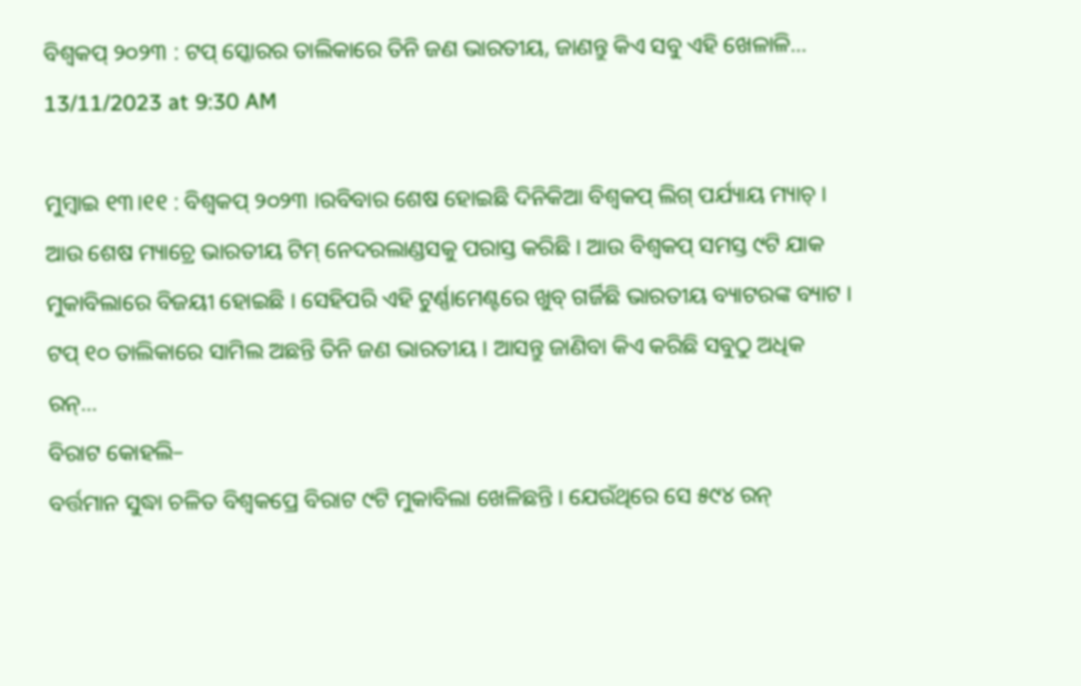ବିଶ୍ୱକପ୍ ୨୦୨୩ : ଟପ୍ ସ୍କୋରର ତାଲିକାରେ ତିନି ଜଣ ଭାରତୀୟ, ଜାଣନ୍ତୁ କିଏ ସବୁ ଏହି ଖେଳାଳି…
13/11/2023 at 9:30 AM

ମୁମ୍ବାଇ ୧୩।୧୧ : ବିଶ୍ୱକପ୍ ୨୦୨୩ ।ରବିବାର ଶେଷ ହୋଇଛି ଦିନିକିଆ ବିଶ୍ୱକପ୍ ଲିଗ୍ ପର୍ଯ୍ୟାୟ ମ୍ୟାଚ୍ । ଆଉ ଶେଷ ମ୍ୟାଚ୍ରେ ଭାରତୀୟ ଟିମ୍ ନେଦରଲାଣ୍ଡସକୁ ପରାସ୍ତ କରିଛି । ଆଉ ବିଶ୍ୱକପ୍ ସମସ୍ତ ୯ଟି ଯାକ ମୁକାବିଲାରେ ବିଜୟୀ ହୋଇଛି । ସେହିପରି ଏହି ଟୁର୍ଣ୍ଣାମେଣ୍ଟରେ ଖୁବ୍ ଗର୍ଜିଛି ଭାରତୀୟ ବ୍ୟାଟରଙ୍କ ବ୍ୟାଟ । ଟପ୍ ୧୦ ତାଲିକାରେ ସାମିଲ ଅଛନ୍ତି ତିନି ଜଣ ଭାରତୀୟ । ଆସନ୍ତୁ ଜାଣିବା କିଏ କରିଛି ସବୁଠୁ ଅଧିକ ରନ୍…
ବିରାଟ କୋହଲି–
ବର୍ତ୍ତମାନ ସୁଦ୍ଧା ଚଳିତ ବିଶ୍ୱକପ୍ରେ ବିରାଟ ୯ଟି ମୁକାବିଲା ଖେଳିଛନ୍ତି । ଯେଉଁଥିରେ ସେ ୫୯୪ ରନ୍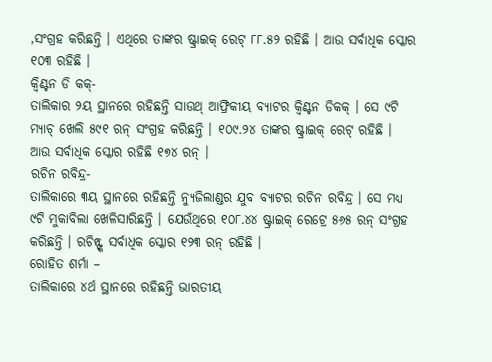,ସଂଗ୍ରହ କରିଛନ୍ତି । ଏଥିରେ ତାଙ୍କର ଷ୍ଟ୍ରାଇକ୍ ରେଟ୍ ୮୮.୫୨ ରହିଛି । ଆଉ ସର୍ବାଧିକ ସ୍କୋର ୧୦୩ ରହିଛି ।
କ୍ୱିଣ୍ଟନ ଡି କକ୍-
ତାଲିକାର ୨ୟ ସ୍ଥାନରେ ରହିଛନ୍ତି ସାଉଥ୍ ଆଫ୍ରିକୀୟ ବ୍ୟାଟର କ୍ୱିଣ୍ଟନ ଡିକକ୍ । ସେ ୯ଟି ମ୍ୟାଚ୍ ଖେଲି ୫୯୧ ରନ୍ ସଂଗ୍ରହ କରିଛନ୍ତି । ୧୦୯.୨୪ ତାଙ୍କର ଷ୍ଟ୍ରାଇକ୍ ରେଟ୍ ରହିଛି । ଆଉ ସର୍ବାଧିକ ସ୍କୋର ରହିଛି ୧୭୪ ରନ୍ ।
ରଚିନ ରବିନ୍ଦ୍ର-
ତାଲିକାରେ ୩ୟ ସ୍ଥାନରେ ରହିଛନ୍ତି ନ୍ୟୁଜିଲାଣ୍ଡର ଯୁବ ବ୍ୟାଟର ରଚିନ ରବିନ୍ଦ୍ର । ସେ ମଧ୍ୟ ୯ଟି ମୁକାବିଲା ଖେଳିସାରିଛନ୍ତି । ଯେଉଁଥିରେ ୧୦୮.୪୪ ଷ୍ଟ୍ରାଇକ୍ ରେଟ୍ରେ ୫୬୫ ରନ୍ ସଂଗ୍ରହ କରିଛନ୍ତି । ରଚିନ୍ଙ୍କ ସର୍ବାଧିକ ସ୍କୋର ୧୨୩ ରନ୍ ରହିଛି ।
ରୋହିତ ଶର୍ମା –
ତାଲିକାରେ ୪ର୍ଥ ସ୍ଥାନରେ ରହିଛନ୍ତି ଭାରତୀୟ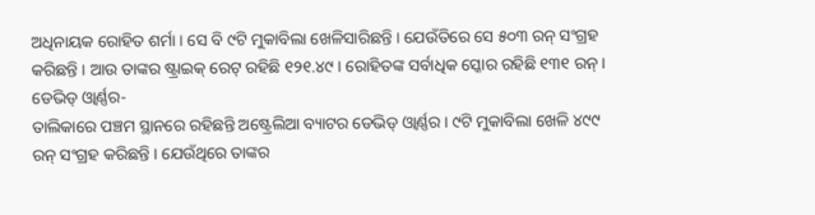ଅଧିନାୟକ ରୋହିତ ଶର୍ମା । ସେ ବି ୯ଟି ମୁକାବିଲା ଖେଳିସାରିଛନ୍ତି । ଯେଉଁତିରେ ସେ ୫୦୩ ରନ୍ ସଂଗ୍ରହ କରିଛନ୍ତି । ଆଉ ତାଙ୍କର ଷ୍ଟ୍ରାଇକ୍ ରେଟ୍ ରହିଛି ୧୨୧.୪୯ । ରୋହିତଙ୍କ ସର୍ବାଧିକ ସ୍କୋର ରହିଛି ୧୩୧ ରନ୍ ।
ଡେଭିଡ୍ ଓ୍ୱାର୍ଣ୍ଣର-
ତାଲିକାରେ ପଞ୍ଚମ ସ୍ଥାନରେ ରହିଛନ୍ତି ଅଷ୍ଟ୍ରେଲିଆ ବ୍ୟାଟର ଡେଭିଡ୍ ଓ୍ୱାର୍ଣ୍ଣର । ୯ଟି ମୁକାବିଲା ଖେଳି ୪୯୯ ରନ୍ ସଂଗ୍ରହ କରିଛନ୍ତି । ଯେଉଁଥିରେ ତାଙ୍କର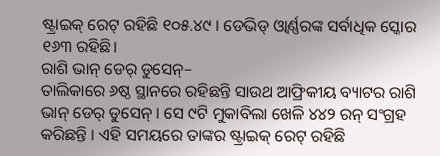ଷ୍ଟ୍ରାଇକ୍ ରେଟ୍ ରହିଛି ୧୦୫.୪୯ । ଡେଭିଡ୍ ଓ୍ୱାର୍ଣ୍ଣରଙ୍କ ସର୍ବାଧିକ ସ୍କୋର ୧୬୩ ରହିଛି।
ରାଶି ଭାନ୍ ଡେର୍ ଡୁସେନ୍–
ତାଲିକାରେ ୬ଷ୍ଠ ସ୍ଥାନରେ ରହିଛନ୍ତି ସାଉଥ ଆଫ୍ରିକୀୟ ବ୍ୟାଟର ରାଶି ଭାନ୍ ଡେର୍ ଡୁସେନ୍ । ସେ ୯ଟି ମୁକାବିଲା ଖେଳି ୪୪୨ ରନ୍ ସଂଗ୍ରହ କରିଛନ୍ତି । ଏହି ସମୟରେ ତାଙ୍କର ଷ୍ଟ୍ରାଇକ୍ ରେଟ୍ ରହିଛି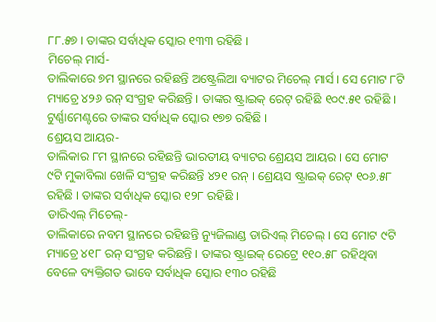୮୮.୫୭ । ତାଙ୍କର ସର୍ବାଧିକ ସ୍କୋର ୧୩୩ ରହିଛି ।
ମିଚେଲ୍ ମାର୍ସ-
ତାଲିକାରେ ୭ମ ସ୍ଥାନରେ ରହିଛନ୍ତି ଅଷ୍ଟ୍ରେଲିଆ ବ୍ୟାଟର ମିଚେଲ୍ ମାର୍ସ । ସେ ମୋଟ ୮ଟି ମ୍ୟାଚ୍ରେ ୪୨୬ ରନ୍ ସଂଗ୍ରହ କରିଛନ୍ତି । ତାଙ୍କର ଷ୍ଟ୍ରାଇକ୍ ରେଟ୍ ରହିଛି ୧୦୯.୫୧ ରହିଛି । ଟୁର୍ଣ୍ଣାମେଣ୍ଟରେ ତାଙ୍କର ସର୍ବାଧିକ ସ୍କୋର ୧୭୭ ରହିଛି ।
ଶ୍ରେୟସ ଆୟର-
ତାଲିକାର ୮ମ ସ୍ଥାନରେ ରହିଛନ୍ତି ଭାରତୀୟ ବ୍ୟାଟର ଶ୍ରେୟସ ଆୟର । ସେ ମୋଟ ୯ଟି ମୁକାବିଲା ଖେଳି ସଂଗ୍ରହ କରିଛନ୍ତି ୪୨୧ ରନ୍ । ଶ୍ରେୟସ ଷ୍ଟ୍ରାଇକ୍ ରେଟ୍ ୧୦୬.୫୮ ରହିଛି । ତାଙ୍କର ସର୍ବାଧିକ ସ୍କୋର ୧୨୮ ରହିଛି ।
ଡାରିଏଲ୍ ମିଚେଲ୍-
ତାଲିକାରେ ନବମ ସ୍ଥାନରେ ରହିଛନ୍ତି ନ୍ୟୁଜିଲାଣ୍ଡ ଡାରିଏଲ୍ ମିଚେଲ୍ । ସେ ମୋଟ ୯ଟି ମ୍ୟାଚ୍ରେ ୪୧୮ ରନ୍ ସଂଗ୍ରହ କରିଛନ୍ତି । ତାଙ୍କର ଷ୍ଟ୍ରାଇକ୍ ରେଟ୍ରେ ୧୧୦.୫୮ ରହିଥିବା ବେଳେ ବ୍ୟକ୍ତିଗତ ଭାବେ ସର୍ବାଧିକ ସ୍କୋର ୧୩୦ ରହିଛି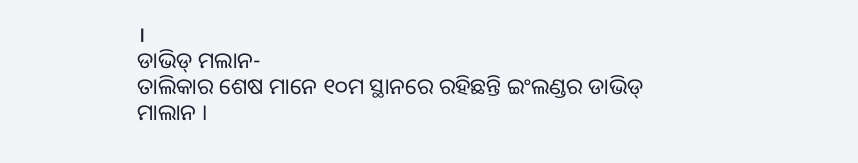।
ଡାଭିଡ୍ ମଲାନ-
ତାଲିକାର ଶେଷ ମାନେ ୧୦ମ ସ୍ଥାନରେ ରହିଛନ୍ତି ଇଂଲଣ୍ଡର ଡାଭିଡ୍ ମାଲାନ ।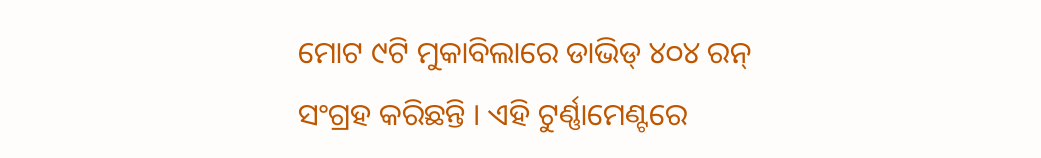ମୋଟ ୯ଟି ମୁକାବିଲାରେ ଡାଭିଡ୍ ୪୦୪ ରନ୍ ସଂଗ୍ରହ କରିଛନ୍ତି । ଏହି ଟୁର୍ଣ୍ଣାମେଣ୍ଟରେ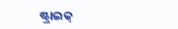ଷ୍ଟ୍ରାଇକ୍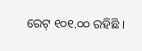ରେଟ୍ ୧୦୧.୦୦ ରହିଛି ।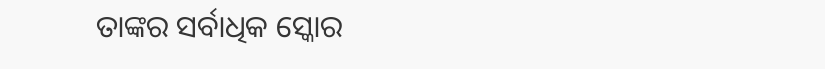ତାଙ୍କର ସର୍ବାଧିକ ସ୍କୋର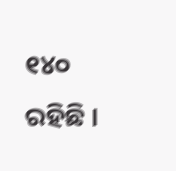୧୪୦ ରହିଛି ।